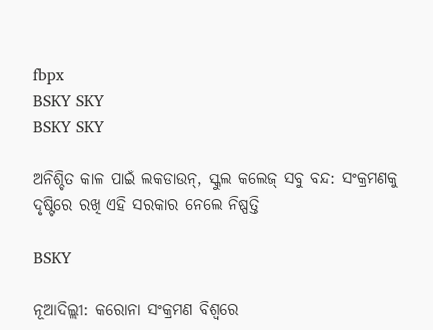fbpx
BSKY SKY
BSKY SKY

ଅନିଶ୍ଚିତ କାଳ ପାଇଁ ଲକଡାଉନ୍, ସ୍କୁଲ କଲେଜ୍ ସବୁ ବନ୍ଦ: ସଂକ୍ରମଣକୁ ଦୃଷ୍ଟିରେ ରଖି ଏହି ସରକାର ନେଲେ ନିଷ୍ପତ୍ତି

BSKY

ନୂଆଦିଲ୍ଲୀ: କରୋନା ସଂକ୍ରମଣ ବିଶ୍ୱରେ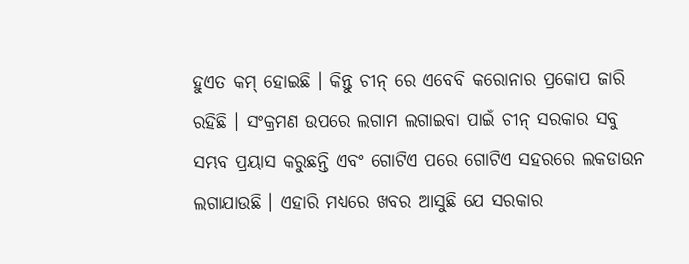ହୁଏତ କମ୍ ହୋଇଛି । କିନ୍ତୁ ଚୀନ୍ ରେ ଏବେବି କରୋନାର ପ୍ରକୋପ ଜାରି ରହିଛି । ସଂକ୍ରମଣ ଉପରେ ଲଗାମ ଲଗାଇବା ପାଇଁ ଚୀନ୍ ସରକାର ସବୁ ସମ୍ଭବ ପ୍ରୟାସ କରୁଛନ୍ତି ଏବଂ ଗୋଟିଏ ପରେ ଗୋଟିଏ ସହରରେ ଲକଡାଉନ ଲଗାଯାଉଛି । ଏହାରି ମଧ୍ୟରେ ଖବର ଆସୁଛି ଯେ ସରକାର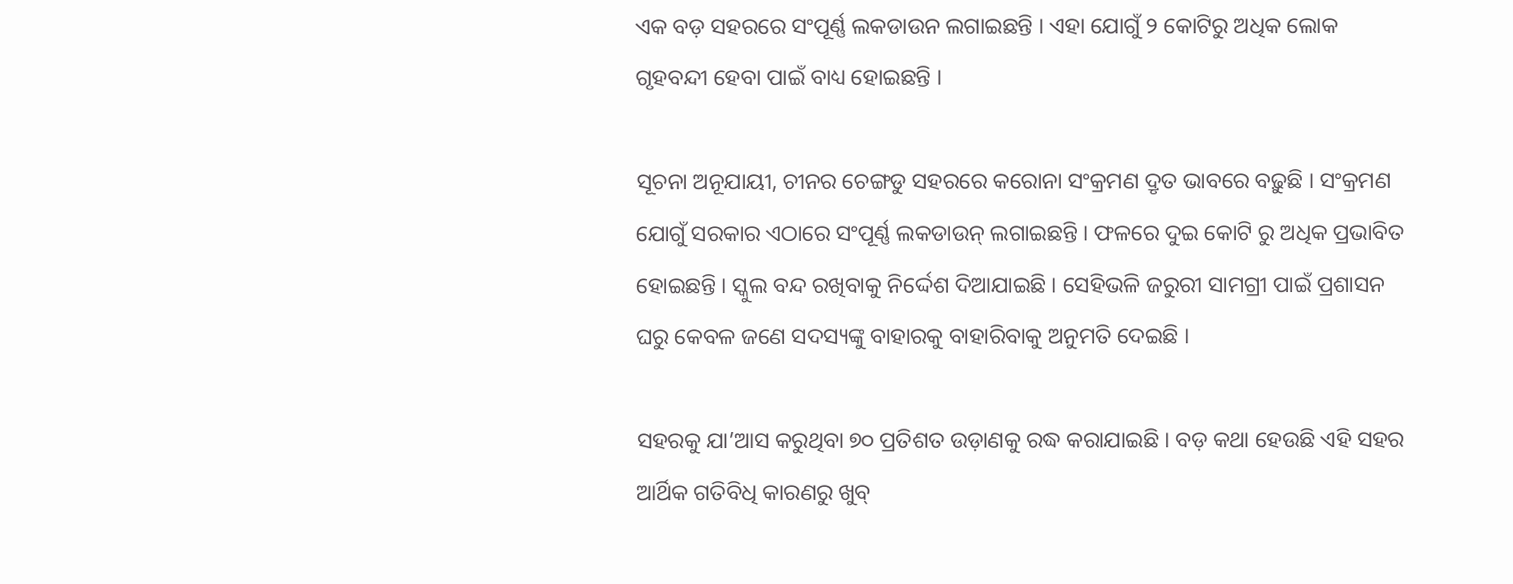ଏକ ବଡ଼ ସହରରେ ସଂପୂର୍ଣ୍ଣ ଲକଡାଉନ ଲଗାଇଛନ୍ତି । ଏହା ଯୋଗୁଁ ୨ କୋଟିରୁ ଅଧିକ ଲୋକ ଗୃହବନ୍ଦୀ ହେବା ପାଇଁ ବାଧ୍ୟ ହୋଇଛନ୍ତି ।

ସୂଚନା ଅନୂଯାୟୀ, ଚୀନର ଚେଙ୍ଗଡୁ ସହରରେ କରୋନା ସଂକ୍ରମଣ ଦ୍ରୃତ ଭାବରେ ବଢ଼ୁଛି । ସଂକ୍ରମଣ ଯୋଗୁଁ ସରକାର ଏଠାରେ ସଂପୂର୍ଣ୍ଣ ଲକଡାଉନ୍ ଲଗାଇଛନ୍ତି । ଫଳରେ ଦୁଇ କୋଟି ରୁ ଅଧିକ ପ୍ରଭାବିତ ହୋଇଛନ୍ତି । ସ୍କୁଲ ବନ୍ଦ ରଖିବାକୁ ନିର୍ଦ୍ଦେଶ ଦିଆଯାଇଛି । ସେହିଭଳି ଜରୁରୀ ସାମଗ୍ରୀ ପାଇଁ ପ୍ରଶାସନ ଘରୁ କେବଳ ଜଣେ ସଦସ୍ୟଙ୍କୁ ବାହାରକୁ ବାହାରିବାକୁ ଅନୁମତି ଦେଇଛି ।

ସହରକୁ ଯା’ଆସ କରୁଥିବା ୭୦ ପ୍ରତିଶତ ଉଡ଼ାଣକୁ ରଦ୍ଧ କରାଯାଇଛି । ବଡ଼ କଥା ହେଉଛି ଏହି ସହର ଆର୍ଥିକ ଗତିବିଧି କାରଣରୁ ଖୁବ୍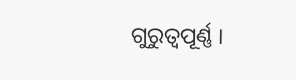ଗୁରୁତ୍ୱପୂର୍ଣ୍ଣ ।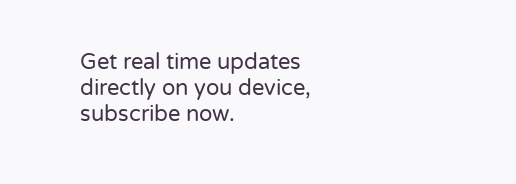Get real time updates directly on you device, subscribe now.